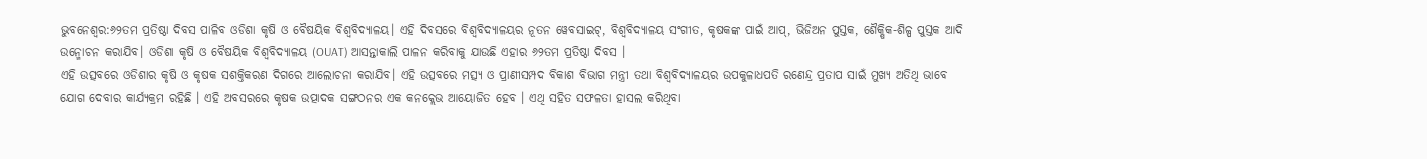ଭୁବନେଶ୍ବର:୬୨ତମ ପ୍ରତିଷ୍ଠା ଦିବସ ପାଳିବ ଓଡିଶା କୃଷି ଓ ବୈଷୟିକ ବିଶ୍ବବିଦ୍ୟାଳୟ। ଏହି ଦିବସରେ ବିଶ୍ବବିଦ୍ୟାଳୟର ନୂତନ ୱେବସାଇଟ୍, ବିଶ୍ଵବିଦ୍ୟାଳୟ ସଂଗୀତ, କୃଷକଙ୍କ ପାଇଁ ଆପ୍, ଭିଜିଅନ ପୁସ୍ତକ, ଶୈକ୍ଷିକ-ଶିଳ୍ପ ପୁସ୍ତକ ଆଦି ଉନ୍ମୋଚନ କରାଯିବ। ଓଡିଶା କୃଷି ଓ ବୈଷୟିକ ବିଶ୍ବବିଦ୍ୟାଳୟ (OUAT) ଆସନ୍ତାକାଲି ପାଳନ କରିବାକୁ ଯାଉଛି ଏହାର ୬୨ତମ ପ୍ରତିଷ୍ଠା ଦିବସ ।
ଏହି ଉତ୍ସବରେ ଓଡିଶାର କୃଷି ଓ କୃଷକ ସଶକ୍ତିକରଣ ଦିଗରେ ଆଲୋଚନା କରାଯିବ। ଏହି ଉତ୍ସବରେ ମତ୍ସ୍ୟ ଓ ପ୍ରାଣୀସମ୍ପଦ ବିକାଶ ବିଭାଗ ମନ୍ତ୍ରୀ ତଥା ବିଶ୍ବବିଦ୍ୟାଳୟର ଉପକୁଳାଧପତି ରଣେନ୍ଦ୍ର ପ୍ରତାପ ସାଇଁ ମୁଖ୍ୟ ଅତିଥି ଭାବେ ଯୋଗ ଦେବାର କାର୍ଯ୍ୟକ୍ରମ ରହିଛି । ଏହି ଅବସରରେ କୃଷକ ଉତ୍ପାଦକ ସଙ୍ଗଠନର ଏକ କନକ୍ଲେଭ ଆୟୋଜିତ ହେବ । ଏଥି ସହିତ ସଫଳତା ହାସଲ କରିଥିବା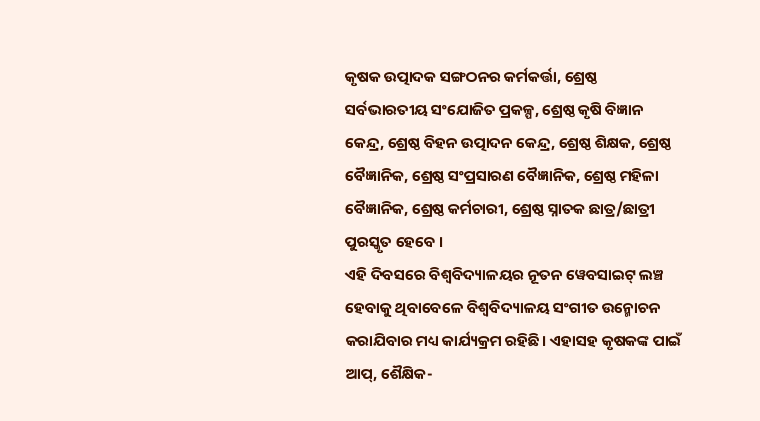କୃଷକ ଉତ୍ପାଦକ ସଙ୍ଗଠନର କର୍ମକର୍ତ୍ତା, ଶ୍ରେଷ୍ଠ ସର୍ବଭାରତୀୟ ସଂଯୋଜିତ ପ୍ରକଳ୍ପ, ଶ୍ରେଷ୍ଠ କୃଷି ବିଜ୍ଞାନ କେନ୍ଦ୍ର, ଶ୍ରେଷ୍ଠ ବିହନ ଉତ୍ପାଦନ କେନ୍ଦ୍ର, ଶ୍ରେଷ୍ଠ ଶିକ୍ଷକ, ଶ୍ରେଷ୍ଠ ବୈଜ୍ଞାନିକ, ଶ୍ରେଷ୍ଠ ସଂପ୍ରସାରଣ ବୈଜ୍ଞାନିକ, ଶ୍ରେଷ୍ଠ ମହିଳା ବୈଜ୍ଞାନିକ, ଶ୍ରେଷ୍ଠ କର୍ମଚାରୀ, ଶ୍ରେଷ୍ଠ ସ୍ନାତକ ଛାତ୍ର/ଛାତ୍ରୀ ପୁରସ୍କୃତ ହେବେ ।
ଏହି ଦିବସରେ ବିଶ୍ବବିଦ୍ୟାଳୟର ନୂତନ ୱେବସାଇଟ୍ ଲଞ୍ଚ ହେବାକୁ ଥିବାବେଳେ ବିଶ୍ଵବିଦ୍ୟାଳୟ ସଂଗୀତ ଉନ୍ମୋଚନ କରାଯିବାର ମଧ୍ୟ କାର୍ଯ୍ୟକ୍ରମ ରହିଛି। ଏହାସହ କୃଷକଙ୍କ ପାଇଁ ଆପ୍, ଶୈକ୍ଷିକ-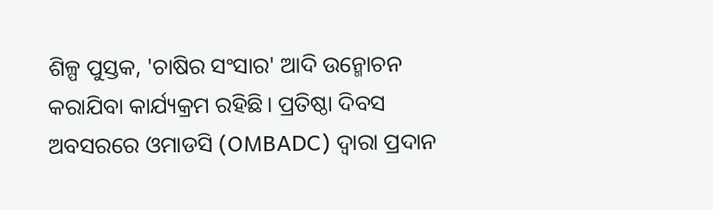ଶିଳ୍ପ ପୁସ୍ତକ, 'ଚାଷିର ସଂସାର' ଆଦି ଉନ୍ମୋଚନ କରାଯିବା କାର୍ଯ୍ୟକ୍ରମ ରହିଛି। ପ୍ରତିଷ୍ଠା ଦିବସ ଅବସରରେ ଓମାଡସି (OMBADC) ଦ୍ଵାରା ପ୍ରଦାନ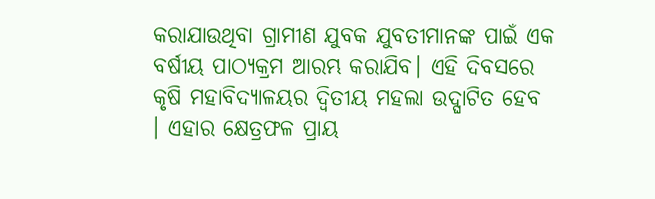କରାଯାଉଥିବା ଗ୍ରାମୀଣ ଯୁବକ ଯୁବତୀମାନଙ୍କ ପାଇଁ ଏକ ବର୍ଷୀୟ ପାଠ୍ୟକ୍ରମ ଆରମ୍ଭ କରାଯିବ। ଏହି ଦିବସରେ କୃଷି ମହାବିଦ୍ୟାଳୟର ଦ୍ବିତୀୟ ମହଲା ଉଦ୍ଘାଟିତ ହେବ । ଏହାର କ୍ଷେତ୍ରଫଳ ପ୍ରାୟ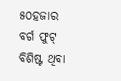୫୦ହଜାର ବର୍ଗ ଫୁଟ୍ ବିଶିଷ୍ଟ ଥିବା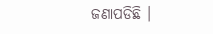ଜଣାପଡିଛି ।